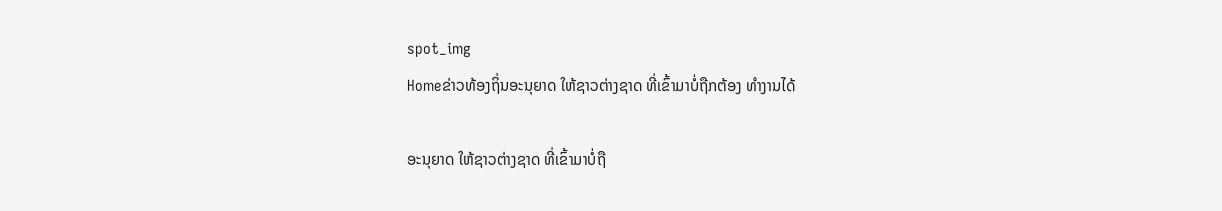spot_img
Homeຂ່າວທ້ອງຖິ່ນອະນຸຍາດ ໃຫ້ຊາວຕ່າງຊາດ ທີ່ເຂົ້າມາບໍ່ຖືກຕ້ອງ ທຳງານໄດ້

ອະນຸຍາດ ໃຫ້ຊາວຕ່າງຊາດ ທີ່ເຂົ້າມາບໍ່ຖື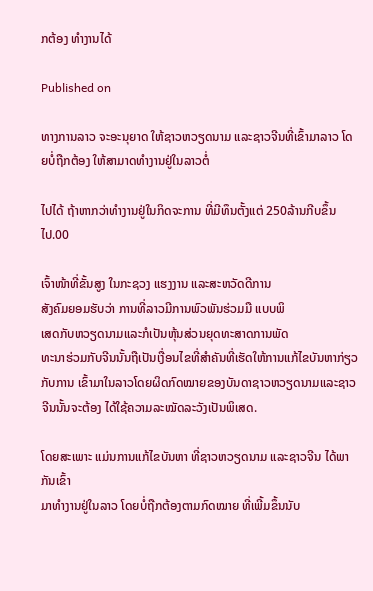ກຕ້ອງ ທຳງານໄດ້

Published on

ທາງການລາວ ຈະອະນຸຍາດ ໃຫ້ຊາວຫວຽດນາມ ແລະຊາວຈີນທີ່ເຂົ້າມາລາວ ໂດຍບໍ່ຖືກຕ້ອງ ໃຫ້ສາມາດທຳງານຢູ່ໃນລາວຕໍ່

ໄປໄດ້ ຖ້າຫາກວ່າທຳງານຢູ່ໃນກິດຈະການ ທີ່ມີທຶນຕັ້ງແຕ່ 250ລ້ານກີບຂຶ້ນໄປ.00

ເຈົ້າໜ້າທີ່ຂັ້ນສູງ ໃນກະຊວງ ແຮງງານ ແລະສະຫວັດດີການ
ສັງຄົມຍອມຮັບວ່າ ການທີ່ລາວມີການພົວພັນຮ່ວມມື ແບບພິ
ເສດກັບຫວຽດນາມແລະກໍເປັນຫຸ້ນສ່ວນຍຸດທະສາດການພັດ
ທະນາຮ່ວມກັບຈີນນັ້ນຖືເປັນເງື່ອນໄຂທີ່ສຳຄັນທີ່ເຮັດໃຫ້ການແກ້ໄຂບັນຫາກ່ຽວກັບການ ເຂົ້າມາໃນລາວໂດຍຜິດກົດໝາຍຂອງບັນດາຊາວຫວຽດນາມແລະຊາວຈີນນັ້ນຈະຕ້ອງ ໄດ້ໃຊ້ຄວາມລະໝັດລະວັງເປັນພິເສດ.

ໂດຍສະເພາະ ແມ່ນການແກ້ໄຂບັນຫາ ທີ່ຊາວຫວຽດນາມ ແລະຊາວຈີນ ໄດ້ພາກັນເຂົ້າ
ມາທຳງານຢູ່ໃນລາວ ໂດຍບໍ່ຖືກຕ້ອງຕາມກົດໝາຍ ທີ່ເພີ້ມຂຶ້ນນັບ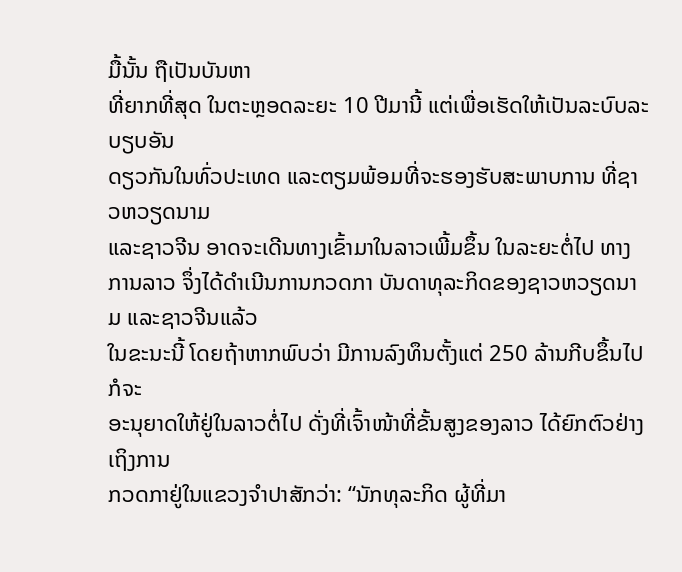ມື້ນັ້ນ ຖືເປັນບັນຫາ
ທີ່ຍາກທີ່ສຸດ ໃນຕະຫຼອດລະຍະ 10 ປີມານີ້ ແຕ່ເພື່ອເຮັດໃຫ້ເປັນລະບົບລະບຽບອັນ
ດຽວກັນໃນທົ່ວປະເທດ ແລະຕຽມພ້ອມທີ່ຈະຮອງຮັບສະພາບການ ທີ່ຊາວຫວຽດນາມ
ແລະຊາວຈີນ ອາດຈະເດີນທາງເຂົ້າມາໃນລາວເພີ້ມຂຶ້ນ ໃນລະຍະຕໍ່ໄປ ທາງການລາວ ຈຶ່ງໄດ້ດຳເນີນການກວດກາ ບັນດາທຸລະກິດຂອງຊາວຫວຽດນາມ ແລະຊາວຈີນແລ້ວ
ໃນຂະນະນີ້ ໂດຍຖ້າຫາກພົບວ່າ ມີການລົງທຶນຕັ້ງແຕ່ 250 ລ້ານກີບຂຶ້ນໄປ ກໍຈະ
ອະນຸຍາດໃຫ້ຢູ່ໃນລາວຕໍ່ໄປ ດັ່ງທີ່ເຈົ້າໜ້າທີ່ຂັ້ນສູງຂອງລາວ ໄດ້ຍົກຕົວຢ່າງເຖິງການ
ກວດກາຢູ່ໃນແຂວງຈຳປາສັກວ່າ: “ນັກທຸລະກິດ ຜູ້ທີ່ມາ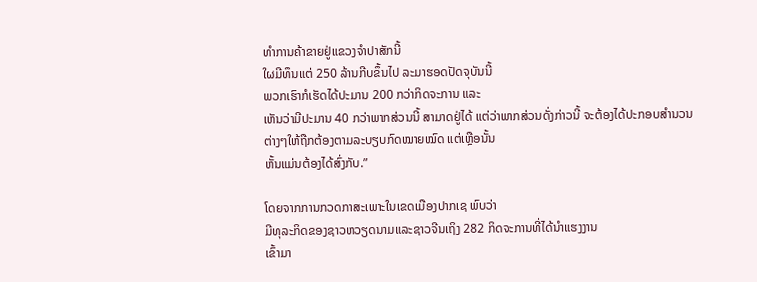ທຳການຄ້າຂາຍຢູ່ແຂວງຈຳປາສັກນີ້
ໃຜມີທຶນແຕ່ 250 ລ້ານກີບຂຶ້ນໄປ ລະມາຮອດປັດຈຸບັນນີ້
ພວກເຮົາກໍເຮັດໄດ້ປະມານ 200 ກວ່າກິດຈະການ ແລະ
ເຫັນວ່າມີປະມານ 40 ກວ່າພາກສ່ວນນີ້ ສາມາດຢູ່ໄດ້ ແຕ່ວ່າພາກສ່ວນດັ່ງກ່າວນີ້ ຈະຕ້ອງໄດ້ປະກອບສຳນວນ
ຕ່າງໆໃຫ້ຖືກຕ້ອງຕາມລະບຽບກົດໝາຍໝົດ ແຕ່ເຫຼືອນັ້ນ
ຫັ້ນແມ່ນຕ້ອງໄດ້ສົ່ງກັບ.”

ໂດຍຈາກການກວດກາສະເພາະໃນເຂດເມືອງປາກເຊ ພົບວ່າ
ມີທຸລະກິດຂອງຊາວຫວຽດນາມແລະຊາວຈີນເຖິງ 282 ກິດຈະການທີ່ໄດ້ນຳແຮງງານ
ເຂົ້າມາ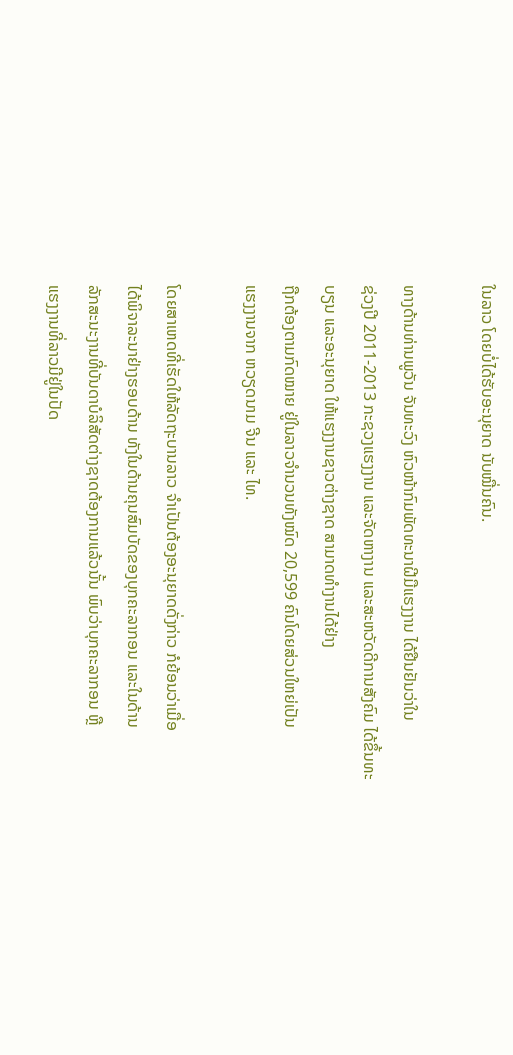ໃນລາວ ໂດຍບໍ່ໄດ້ຮັບອະນຸຍາດ ນັບໝື່ນຄົນ.

ທາງດ້ານທ່ານພູວັນ ຈັນທະວົງ ຫົວໜ້າກົມພັດທະນາຝີມືແຮງງານ ໄດ້ຢືນຢັນວ່າໃນ
ຊ່ວງປີ 2011-2013 ກະຊວງແຮງງານ ແລະຈັດຫາງານ ແລະສະຫວັດດີການສັງຄົມ ໄດ້ຂຶ້ນທະບຽນ ແລະອະນຸຍາດ ໃຫ້ແຮງງານຊາວຕ່າງຊາດ ສາມາດທຳງານໄດ້ຢ່າງ
ຖືກຕ້ອງຕາມກົດໝາຍ ຢູ່ໃນລາວຈຳນວນທັງໝົດ 20,599 ຄົນໂດຍສ່ວນໃຫຍ່ເປັນ
ແຮງງານຈາກ ຫວຽດນາມ ຈີນ ແລະ ໄທ.

ໂດຍສາເຫດທີ່ເຮັດໃຫ້ລັດຖະບານລາວ ຈຳເປັນຕ້ອງອະນຸຍາດດັ່ງກ່າວ ກໍຍ້ອນວ່າເມື່ອ
ໄດ້ພິຈາລະນາຢ່າງຮອບດ້ານ ທັງໃນດ້ານຄຸນສົມບັດຂອງບຸກຄະລາກອນ ແລະໃນດ້ານ
ລັກສະນະງານທີ່ບັນດາບໍລິສັດຕ່າງຊາດຕ້ອງການແລ້ວນັ້ນ ພົບວ່າບຸກຄະລາກອນ ຫຼື
ແຮງງານທີ່ລາວມີຢູ່ໃນປັດ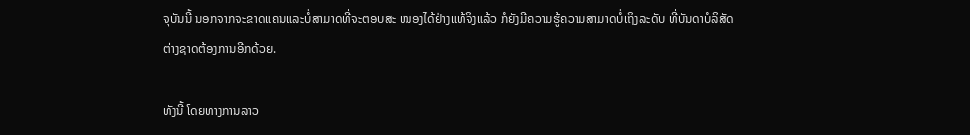ຈຸບັນນີ້ ນອກຈາກຈະຂາດແຄນແລະບໍ່ສາມາດທີ່ຈະຕອບສະ ໜອງໄດ້ຢ່າງແທ້ຈິງແລ້ວ ກໍຍັງມີຄວາມຮູ້ຄວາມສາມາດບໍ່ເຖິງລະດັບ ທີ່ບັນດາບໍລິສັດ
ຕ່າງຊາດຕ້ອງການອີກດ້ວຍ.

ທັງນີ້ ໂດຍທາງການລາວ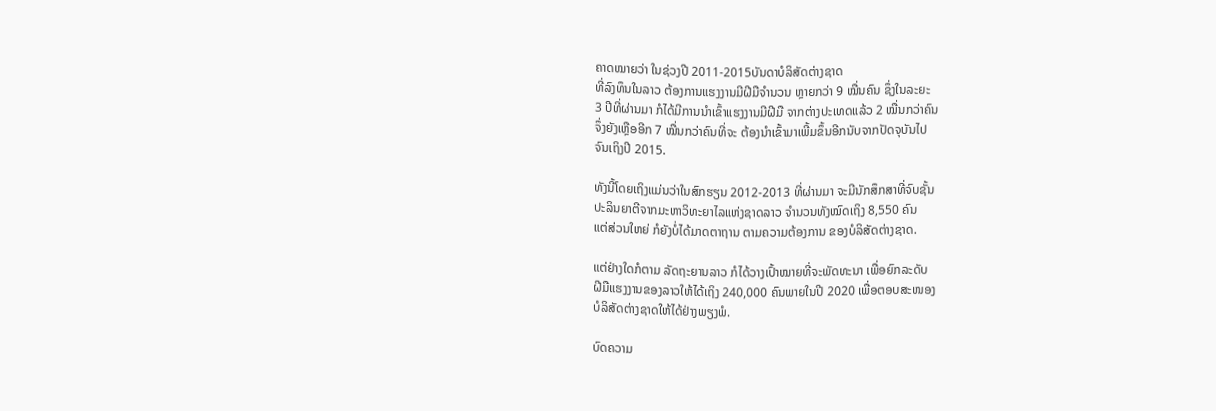ຄາດໝາຍວ່າ ໃນຊ່ວງປີ 2011-2015ບັນດາບໍລິສັດຕ່າງຊາດ
ທີ່ລົງທຶນໃນລາວ ຕ້ອງການແຮງງານມີຝີມືຈຳນວນ ຫຼາຍກວ່າ 9 ໝື່ນຄົນ ຊຶ່ງໃນລະຍະ
3 ປີທີ່ຜ່ານມາ ກໍໄດ້ມີການນຳເຂົ້າແຮງງານມີຝີມື ຈາກຕ່າງປະເທດແລ້ວ 2 ໝື່ນກວ່າຄົນ
ຈຶ່ງຍັງເຫຼືອອີກ 7 ໝື່ນກວ່າຄົນທີ່ຈະ ຕ້ອງນຳເຂົ້າມາເພີ້ມຂຶ້ນອີກນັບຈາກປັດຈຸບັນໄປ
ຈົນເຖິງປີ 2015.

ທັງນີ້ໂດຍເຖິງແມ່ນວ່າໃນສົກຮຽນ 2012-2013 ທີ່ຜ່ານມາ ຈະມີນັກສຶກສາທີ່ຈົບຊັ້ນ
ປະລິນຍາຕີຈາກມະຫາວິທະຍາໄລແຫ່ງຊາດລາວ ຈຳນວນທັງໝົດເຖິງ 8,550 ຄົນ
ແຕ່ສ່ວນໃຫຍ່ ກໍຍັງບໍ່ໄດ້ມາດຕາຖານ ຕາມຄວາມຕ້ອງການ ຂອງບໍລິສັດຕ່າງຊາດ.

ແຕ່ຢ່າງໃດກໍຕາມ ລັດຖະຍານລາວ ກໍໄດ້ວາງເປົ້າໝາຍທີ່ຈະພັດທະນາ ເພື່ອຍົກລະດັບ
ຝີມືແຮງງານຂອງລາວໃຫ້ໄດ້ເຖິງ 240,000 ຄົນພາຍໃນປີ 2020 ເພື່ອຕອບສະໜອງ
ບໍລິສັດຕ່າງຊາດໃຫ້ໄດ້ຢ່າງພຽງພໍ.

ບົດຄວາມ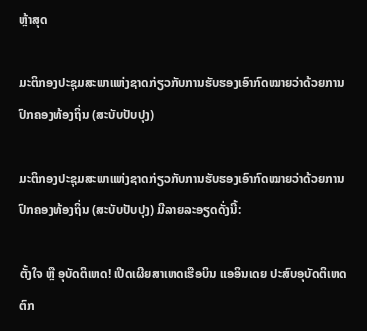ຫຼ້າສຸດ

ມະຕິກອງປະຊຸມສະພາແຫ່ງຊາດກ່ຽວກັບການຮັບຮອງເອົາກົດໝາຍວ່າດ້ວຍການປົກຄອງທ້ອງຖິ່ນ (ສະບັບປັບປຸງ)

ມະຕິກອງປະຊຸມສະພາແຫ່ງຊາດກ່ຽວກັບການຮັບຮອງເອົາກົດໝາຍວ່າດ້ວຍການປົກຄອງທ້ອງຖິ່ນ (ສະບັບປັບປຸງ) ມີລາຍລະອຽດດັ່ງນີ້:

ຕັ້ງໃຈ ຫຼື ອຸບັດຕິເຫດ! ເປີດເຜີຍສາເຫດເຮືອບິນ ແອອິນເດຍ ປະສົບອຸບັດຕິເຫດຕົກ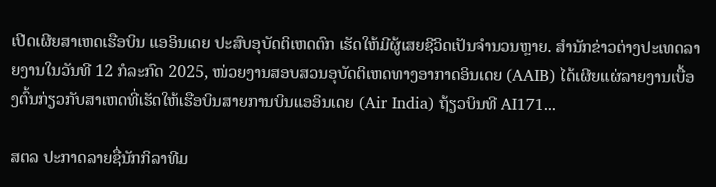ເປີດເຜີຍສາເຫດເຮືອບິນ ແອອິນເດຍ ປະສົບອຸບັດຕິເຫດຕົກ ເຮັດໃຫ້ມີຜູ້ເສຍຊີວິດເປັນຈຳນວນຫຼາຍ. ສຳນັກຂ່າວຕ່າງປະເທດລາຍງານໃນວັນທີ 12 ກໍລະກົດ 2025, ໜ່ວຍງານສອບສວນອຸບັດຕິເຫດທາງອາກາດອິນເດຍ (AAIB) ໄດ້ເຜີຍແຜ່ລາຍງານເບື້ອງຕົ້ນກ່ຽວກັບສາເຫດທີ່ເຮັດໃຫ້ເຮືອບິນສາຍການບິນແອອິນເດຍ (Air India) ຖ້ຽວບິນທີ AI171...

ສຕລ ປະກາດລາຍຊື່ນັກກິລາທີມ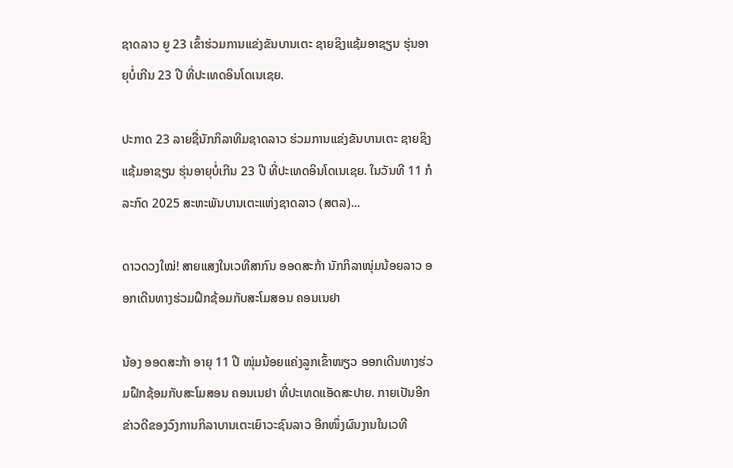ຊາດລາວ ຍູ 23 ເຂົ້າຮ່ວມການແຂ່ງຂັນບານເຕະ ຊາຍຊິງແຊ້ມອາຊຽນ ຮຸ່ນອາຍຸບໍ່ເກີນ 23 ປີ ທີ່ປະເທດອິນໂດເນເຊຍ.

ປະກາດ 23 ລາຍຊື່ນັກກິລາທີມຊາດລາວ ຮ່ວມການແຂ່ງຂັນບານເຕະ ຊາຍຊິງແຊ້ມອາຊຽນ ຮຸ່ນອາຍຸບໍ່ເກີນ 23 ປີ ທີ່ປະເທດອິນໂດເນເຊຍ. ໃນວັນທີ 11 ກໍລະກົດ 2025 ສະຫະພັນບານເຕະແຫ່ງຊາດລາວ (ສຕລ)...

ດາວດວງໃໝ່! ສາຍແສງໃນເວທີສາກົນ ອອດສະກ້າ ນັກກິລາໜຸ່ມນ້ອຍລາວ ອອກເດີນທາງຮ່ວມຝຶກຊ້ອມກັບສະໂມສອນ ຄອນເນຢາ

ນ້ອງ ອອດສະກ້າ ອາຍຸ 11 ປີ ໜຸ່ມນ້ອຍແຄ່ງລູກເຂົ້າໜຽວ ອອກເດີນທາງຮ່ວມຝຶກຊ້ອມກັບສະໂມສອນ ຄອນເນຢາ ທີ່ປະເທດແອັດສະປາຍ. ກາຍເປັນອີກຂ່າວດີຂອງວົງການກິລາບານເຕະເຍົາວະຊົນລາວ ອີກໜຶ່ງຜົນງານໃນເວທີ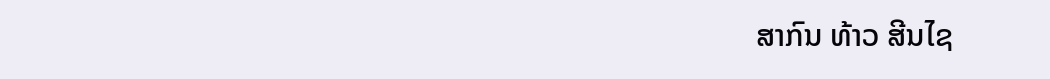ສາກົນ ທ້າວ ສີນໄຊ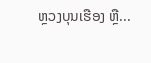ຫຼວງບຸນເຮືອງ ຫຼື...